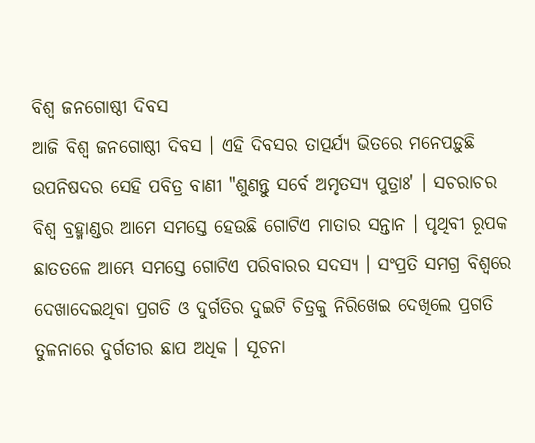ବିଶ୍ୱ ଜନଗୋଷ୍ଠୀ ଦିବସ
ଆଜି ବିଶ୍ୱ ଜନଗୋଷ୍ଠୀ ଦିବସ । ଏହି ଦିବସର ତାତ୍ପର୍ଯ୍ୟ ଭିତରେ ମନେପଡ଼ୁଛି ଉପନିଷଦର ସେହି ପବିତ୍ର ବାଣୀ "ଶୁଣନ୍ତୁ ସର୍ବେ ଅମୃତସ୍ୟ ପୁତ୍ରାଃ' । ସଚରାଚର ବିଶ୍ୱ ବ୍ରହ୍ମାଣ୍ଡର ଆମେ ସମସ୍ତେ ହେଉଛି ଗୋଟିଏ ମାତାର ସନ୍ତାନ । ପୃଥିବୀ ରୂପକ ଛାତତଳେ ଆମ୍ଭେ ସମସ୍ତେ ଗୋଟିଏ ପରିବାରର ସଦସ୍ୟ । ସଂପ୍ରତି ସମଗ୍ର ବିଶ୍ୱରେ ଦେଖାଦେଇଥିବା ପ୍ରଗତି ଓ ଦୁର୍ଗତିର ଦୁଇଟି ଚିତ୍ରକୁ ନିରିଖେଇ ଦେଖିଲେ ପ୍ରଗତି ତୁଳନାରେ ଦୁର୍ଗତୀର ଛାପ ଅଧିକ । ସୂଚନା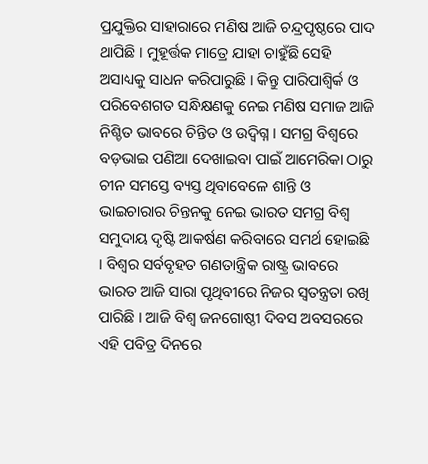ପ୍ରଯୁକ୍ତିର ସାହାରାରେ ମଣିଷ ଆଜି ଚନ୍ଦ୍ରପୃଷ୍ଠରେ ପାଦ ଥାପିଛି । ମୁହୂର୍ତ୍ତକ ମାତ୍ରେ ଯାହା ଚାହୁଁଛି ସେହି ଅସାଧ୍ୟକୁ ସାଧନ କରିପାରୁଛି । କିନ୍ତୁ ପାରିପାଶ୍ୱିର୍କ ଓ ପରିବେଶଗତ ସନ୍ଧିକ୍ଷଣକୁ ନେଇ ମଣିଷ ସମାଜ ଆଜି ନିଶ୍ଚିତ ଭାବରେ ଚିନ୍ତିତ ଓ ଉଦ୍ବିଗ୍ନ । ସମଗ୍ର ବିଶ୍ୱରେ ବଡ଼ଭାଇ ପଣିଆ ଦେଖାଇବା ପାଇଁ ଆମେରିକା ଠାରୁ ଚୀନ ସମସ୍ତେ ବ୍ୟସ୍ତ ଥିବାବେଳେ ଶାନ୍ତି ଓ ଭାଇଚାରାର ଚିନ୍ତନକୁ ନେଇ ଭାରତ ସମଗ୍ର ବିଶ୍ୱ ସମୁଦାୟ ଦୃଷ୍ଟି ଆକର୍ଷଣ କରିବାରେ ସମର୍ଥ ହୋଇଛି । ବିଶ୍ୱର ସର୍ବବୃହତ ଗଣତାନ୍ତ୍ରିକ ରାଷ୍ଟ୍ର ଭାବରେ ଭାରତ ଆଜି ସାରା ପୃଥିବୀରେ ନିଜର ସ୍ୱତନ୍ତ୍ରତା ରଖି ପାରିଛି । ଆଜି ବିଶ୍ୱ ଜନଗୋଷ୍ଠୀ ଦିବସ ଅବସରରେ ଏହି ପବିତ୍ର ଦିନରେ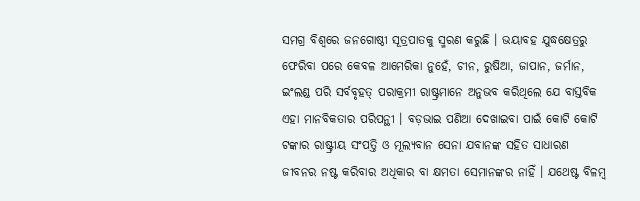ସମଗ୍ର ବିଶ୍ୱରେ ଜନଗୋଷ୍ଠୀ ସୂତ୍ରପାତକୁ ସ୍ମରଣ କରୁଛି । ଭୟାବହ ଯୁଦ୍ଧକ୍ଷେତ୍ରରୁ ଫେରିବା ପରେ କେବଳ ଆମେରିକା ନୁହେଁ, ଚୀନ, ରୁଷିଆ, ଜାପାନ, ଜର୍ମାନ, ଇଂଲଣ୍ଡ ପରି ସର୍ବବୃହତ୍ ପରାକ୍ରମୀ ରାଷ୍ଟ୍ରମାନେ ଅନୁଭବ କରିଥିଲେ ଯେ ବାସ୍ତବିକ ଏହା ମାନବିକତାର ପରିପନ୍ଥୀ । ବଡ଼ଭାଇ ପଣିଆ ଦେଖାଇବା ପାଇଁ କୋଟି କୋଟି ଟଙ୍କାର ରାଷ୍ଟ୍ରୀୟ ସଂପତ୍ତି ଓ ମୂଲ୍ୟବାନ ସେନା ଯବାନଙ୍କ ସହିତ ସାଧାରଣ ଜୀବନର ନଷ୍ଟ କରିବାର ଅଧିକାର ବା କ୍ଷମତା ସେମାନଙ୍କର ନାହିଁ । ଯଥେଷ୍ଟ ବିଳମ୍ବ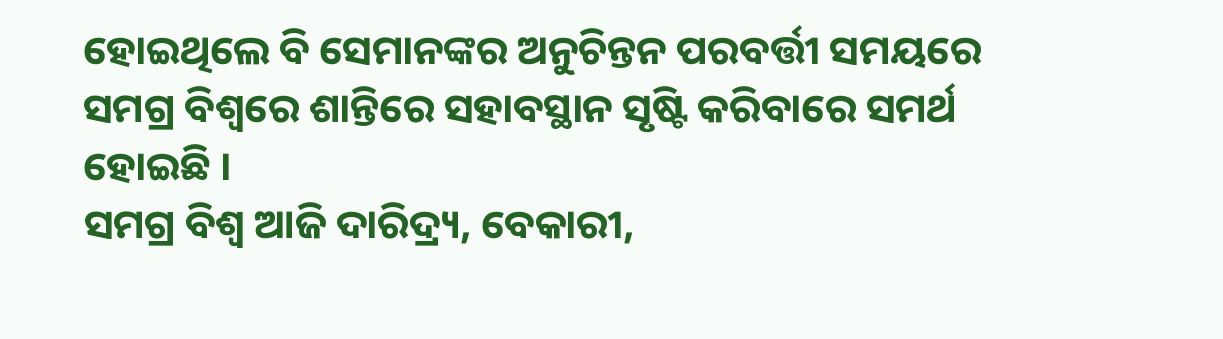ହୋଇଥିଲେ ବି ସେମାନଙ୍କର ଅନୁଚିନ୍ତନ ପରବର୍ତ୍ତୀ ସମୟରେ ସମଗ୍ର ବିଶ୍ୱରେ ଶାନ୍ତିରେ ସହାବସ୍ଥାନ ସୃଷ୍ଟି କରିବାରେ ସମର୍ଥ ହୋଇଛି ।
ସମଗ୍ର ବିଶ୍ୱ ଆଜି ଦାରିଦ୍ର୍ୟ, ବେକାରୀ,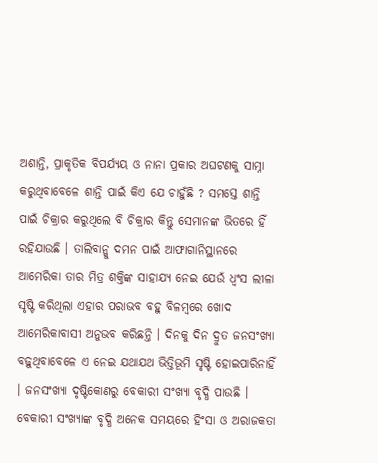ଅଶାନ୍ତି, ପ୍ରାକୃତିକ ବିପର୍ଯ୍ୟୟ ଓ ନାନା ପ୍ରକାର ଅଘଟଣକୁ ସାମ୍ନା କରୁଥିବାବେଳେ ଶାନ୍ତି ପାଇଁ କିଏ ଯେ ଚାହୁଁଛି ? ସମସ୍ତେ ଶାନ୍ତି ପାଇଁ ଚିକ୍ରାର କରୁଥିଲେ ବି ଚିକ୍ରାର କିନ୍ତୁ ସେମାନଙ୍କ ଭିତରେ ହିଁ ରହିଯାଉଛି । ତାଲିବାନ୍କୁ ଦମନ ପାଇଁ ଆଫାଗାନିସ୍ଥାନରେ ଆମେରିକା ତାର ମିତ୍ର ଶକ୍ତିଙ୍କ ସାହାଯ୍ୟ ନେଇ ଯେଉଁ ଧ୍ୱଂସ ଲୀଳା ସୃଷ୍ଟି କରିଥିଲା ଏହାର ପରାଭବ ବହୁ ବିଳମ୍ବରେ ଖୋଦ ଆମେରିକାବାସୀ ଅନୁଭବ କରିଛନ୍ତି । ଦିନକୁ ଦିନ ଦ୍ରୁତ ଜନସଂଖ୍ୟା ବଢ଼ୁଥିବାବେଳେ ଏ ନେଇ ଯଥାଯଥ ଭିତ୍ତିଭୂମି ସୃଷ୍ଟି ହୋଇପାରିନାହିଁ । ଜନସଂଖ୍ୟା ଦୃଷ୍ଟିକୋଣରୁ ବେକାରୀ ସଂଖ୍ୟା ବୃଦ୍ଧି ପାଉଛି । ବେକାରୀ ସଂଖ୍ୟାଙ୍କ ବୃଦ୍ଧି ଅନେକ ସମୟରେ ହିଂସା ଓ ଅରାଜକତା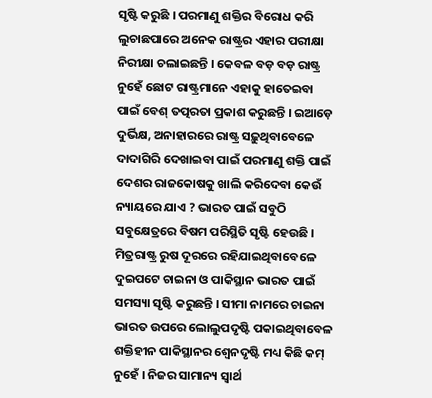ସୃଷ୍ଟି କରୁଛି । ପରମାଣୁ ଶକ୍ତିର ବିରୋଧ କରି ଲୁଚାଛପାରେ ଅନେକ ରାଷ୍ଟ୍ରର ଏହାର ପରୀକ୍ଷା ନିରୀକ୍ଷା ଚଲାଇଛନ୍ତି । କେବଳ ବଡ଼ ବଡ଼ ରାଷ୍ଟ୍ର ନୁହେଁ ଛୋଟ ରାଷ୍ଟ୍ରମାନେ ଏହାକୁ ହାତେଇବା ପାଇଁ ବେଶ୍ ତତ୍ପରତା ପ୍ରକାଶ କରୁଛନ୍ତି । ଇଆଡ଼େ ଦୁର୍ଭିକ୍ଷ, ଅନାହାରରେ ରାଷ୍ଟ୍ର ସଢ଼ୁଥିବାବେଳେ ଦାଦାଗିରି ଦେଖାଇବା ପାଇଁ ପରମାଣୁ ଶକ୍ତି ପାଇଁ ଦେଶର ରାଜକୋଷକୁ ଖାଲି କରିଦେବା କେଉଁ ନ୍ୟାୟରେ ଯାଏ ? ଭାରତ ପାଇଁ ସବୁଠି ସବୁକ୍ଷେତ୍ରରେ ବିଷମ ପରିସ୍ଥିତି ସୃଷ୍ଟି ହେଉଛି । ମିତ୍ରରାଷ୍ଟ୍ର ରୁଷ ଦୂରରେ ରହିଯାଇଥିବାବେଳେ ଦୁଇପଟେ ଚାଇନା ଓ ପାକିସ୍ଥାନ ଭାରତ ପାଇଁ ସମସ୍ୟା ସୃଷ୍ଟି କରୁଛନ୍ତି । ସୀମା ନାମରେ ଚାଇନା ଭାରତ ଉପରେ ଲୋଲୁପଦୃଷ୍ଟି ପକାଇଥିବାବେଳ ଶକ୍ତିହୀନ ପାକିସ୍ଥାନର ଶ୍ୱେନଦୃଷ୍ଟି ମଧ୍ୟ କିଛି କମ୍ ନୁହେଁ । ନିଜର ସାମାନ୍ୟ ସ୍ୱାର୍ଥ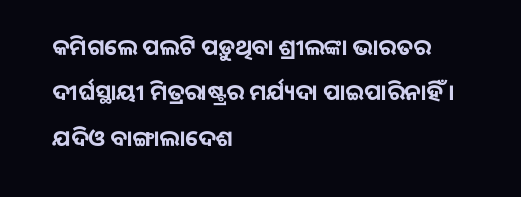କମିଗଲେ ପଲଟି ପଡ଼ୁଥିବା ଶ୍ରୀଲଙ୍କା ଭାରତର ଦୀର୍ଘସ୍ଥାୟୀ ମିତ୍ରରାଷ୍ଟ୍ରର ମର୍ଯ୍ୟଦା ପାଇପାରିନାହିଁ । ଯଦିଓ ବାଙ୍ଗାଲାଦେଶ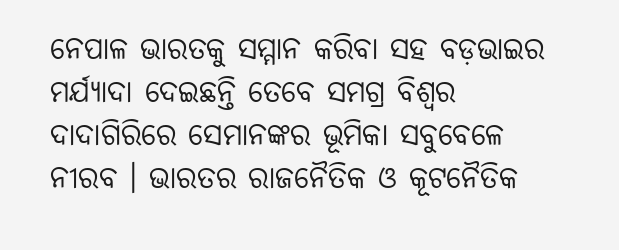ନେପାଳ ଭାରତକୁ ସମ୍ମାନ କରିବା ସହ ବଡ଼ଭାଇର ମର୍ଯ୍ୟାଦା ଦେଇଛନ୍ତି ତେବେ ସମଗ୍ର ବିଶ୍ୱର ଦାଦାଗିରିରେ ସେମାନଙ୍କର ଭୂମିକା ସବୁବେଳେ ନୀରବ । ଭାରତର ରାଜନୈତିକ ଓ କୂଟନୈତିକ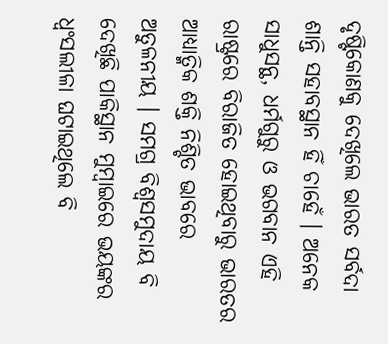ଦୃଷ୍ଟିକୋଣକୁ ଦେଖିଲେ ଭାରତ ସର୍ବଦା ଶାନ୍ତି ସହାବସ୍ଥାନ ହିଁ ଚାହେଁ । ଅନେକ ସାଧୁସନ୍ଥ, ଧର୍ମଗୁରୁ ଓ ଭଗବାନ ଏହି ରାଷ୍ଟ୍ରରେ ବିରାଜିତ ହୋଇଥିବାରୁ ଭାରତର ଆଧ୍ୟାତ୍ମିକ ଶକ୍ତି ନିଶ୍ଚିତ ଭାବରେ ଅତୁଳନୀୟ । ସମଗ୍ର ବିଶ୍ୱସମୁଦାୟ ବି ଦେଖିଛି ପାକିସ୍ଥାନ ମୁମ୍ବାଇରେ ଭୟଙ୍କର ଧ୍ୱଂସଲୀଳା ଘଟାଇଥିଲେ ବି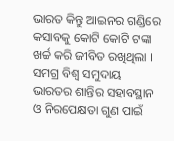ଭାରତ କିନ୍ତୁ ଆଇନର ଗଣ୍ଡିରେ କସାବକୁ କୋଟି କୋଟି ଟଙ୍କା ଖର୍ଚ୍ଚ କରି ଜୀବିତ ରଖିଥିଲା । ସମଗ୍ର ବିଶ୍ୱ ସମୁଦାୟ ଭାରତର ଶାନ୍ତିର ସହାବସ୍ଥାନ ଓ ନିରପେକ୍ଷତା ଗୁଣ ପାଇଁ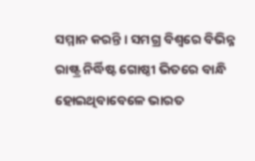ସମ୍ମାନ କରନ୍ତି । ସମଗ୍ର ବିଶ୍ୱରେ ବିଭିନ୍ନ ରାଷ୍ଟ୍ର ନିର୍ଦ୍ଧିଷ୍ଟ ଗୋଷ୍ଠୀ ଭିତରେ ବାନ୍ଧି ହୋଇଥିବାବେଳେ ଭାରତ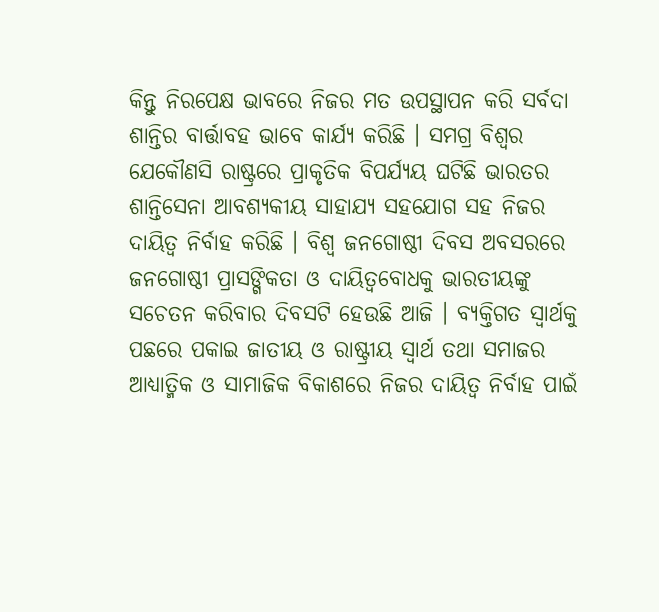କିନ୍ତୁ ନିରପେକ୍ଷ ଭାବରେ ନିଜର ମତ ଉପସ୍ଥାପନ କରି ସର୍ବଦା ଶାନ୍ତିର ବାର୍ତ୍ତାବହ ଭାବେ କାର୍ଯ୍ୟ କରିଛି । ସମଗ୍ର ବିଶ୍ୱର ଯେକୌଣସି ରାଷ୍ଟ୍ରରେ ପ୍ରାକୃତିକ ବିପର୍ଯ୍ୟୟ ଘଟିଛି ଭାରତର ଶାନ୍ତିସେନା ଆବଶ୍ୟକୀୟ ସାହାଯ୍ୟ ସହଯୋଗ ସହ ନିଜର ଦାୟିତ୍ୱ ନିର୍ବାହ କରିଛି । ବିଶ୍ୱ ଜନଗୋଷ୍ଠୀ ଦିବସ ଅବସରରେ ଜନଗୋଷ୍ଠୀ ପ୍ରାସଙ୍ଗିକତା ଓ ଦାୟିତ୍ୱବୋଧକୁ ଭାରତୀୟଙ୍କୁ ସଚେତନ କରିବାର ଦିବସଟି ହେଉଛି ଆଜି । ବ୍ୟକ୍ତିଗତ ସ୍ୱାର୍ଥକୁ ପଛରେ ପକାଇ ଜାତୀୟ ଓ ରାଷ୍ଟ୍ରୀୟ ସ୍ୱାର୍ଥ ତଥା ସମାଜର ଆଧ୍ୟାତ୍ମିକ ଓ ସାମାଜିକ ବିକାଶରେ ନିଜର ଦାୟିତ୍ୱ ନିର୍ବାହ ପାଇଁ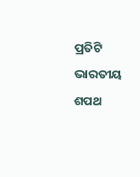ପ୍ରତିଟି ଭାରତୀୟ ଶପଥ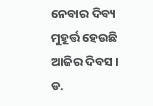ନେବାର ଦିବ୍ୟ ମୁହୂର୍ତ୍ତ ହେଉଛି ଆଜିର ଦିବସ ।
ଡ.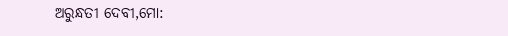ଅରୁନ୍ଧତୀ ଦେବୀ,ମୋ: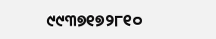୯୯୩୭୧୭୨୮୧୦